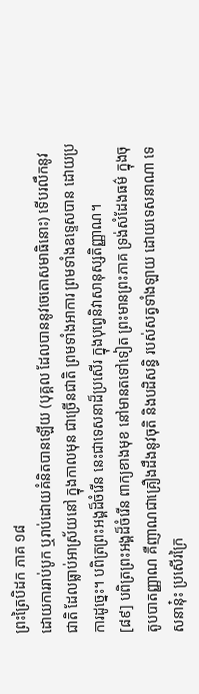ព្រះត្រៃបិដក ភាគ ១៨
ដោយការរាប់បូក ឬរាប់ដោយគំនិតបានឡើយ (បុគ្គល ដែលបាននូវចេតោសមាធិនោះ) ទើបរលឹកនូវជាតិ ដែលធ្លាប់អាស្រ័យនៅ ក្នុងកាលមុន ជាច្រើនជាតិ ព្រមទាំងអាការ ព្រមទាំងឧទ្ទេសបាន ដោយប្រការដូច្នេះ។ បពិត្រព្រះអង្គដ៏ចំរើន នេះជាទេសនាដ៏ប្រសើរ ក្នុងបុព្វេនិវាសានុស្សតិញ្ញាណ។
[៨៩] បពិត្រព្រះអង្គដ៏ចំរើន ពាក្យខាងមុខ នៅមានតទៅទៀត ព្រះមានព្រះភាគ ទ្រង់សំដែងធម៌ ក្នុងចុតូបបាតញ្ញាណ គឺញាណជាគ្រឿងដឹងនូវចុតិ និងបដិសន្ធិ របស់សត្វទាំងឡាយ ដោយទេសនាណា ទេសនានុ៎ះ ប្រសើរក្រៃ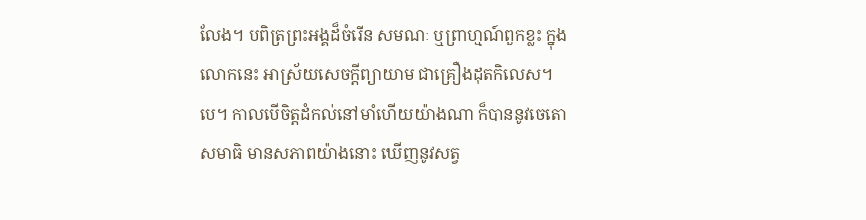លែង។ បពិត្រព្រះអង្គដ៏ចំរើន សមណៈ ឬព្រាហ្មណ៍ពួកខ្លះ ក្នុងលោកនេះ អាស្រ័យសេចក្តីព្យាយាម ជាគ្រឿងដុតកិលេស។បេ។ កាលបើចិត្តដំកល់នៅមាំហើយយ៉ាងណា ក៏បាននូវចេតោសមាធិ មានសភាពយ៉ាងនោះ ឃើញនូវសត្វ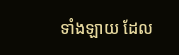ទាំងឡាយ ដែល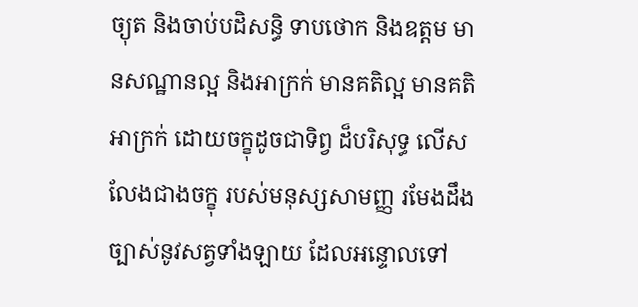ច្យុត និងចាប់បដិសន្ធិ ទាបថោក និងឧត្តម មានសណ្ឋានល្អ និងអាក្រក់ មានគតិល្អ មានគតិអាក្រក់ ដោយចក្ខុដូចជាទិព្វ ដ៏បរិសុទ្ធ លើសលែងជាងចក្ខុ របស់មនុស្សសាមញ្ញ រមែងដឹងច្បាស់នូវសត្វទាំងឡាយ ដែលអន្ទោលទៅ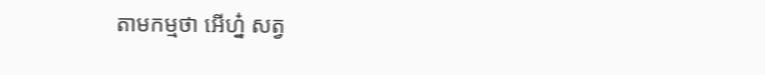តាមកម្មថា អើហ្ន៎ សត្វ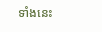ទាំងនេះ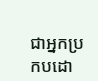ជាអ្នកប្រកបដោ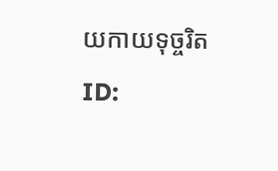យកាយទុច្ចរិត
ID: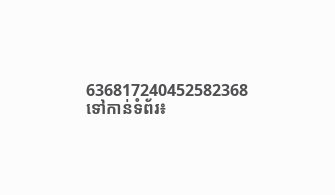636817240452582368
ទៅកាន់ទំព័រ៖